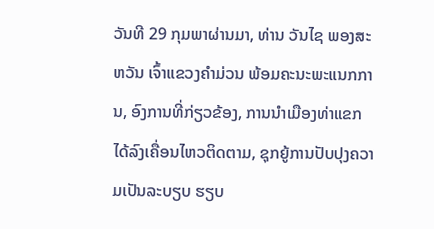ວັນທີ 29 ກຸມພາຜ່ານມາ, ທ່ານ ວັນໄຊ ພອງສະຫວັນ ເຈົ້າແຂວງຄໍາມ່ວນ ພ້ອມຄະນະພະແນກການ, ອົງການທີ່ກ່ຽວຂ້ອງ, ການນຳເມືອງທ່າແຂກ ໄດ້ລົງເຄື່ອນໄຫວຕິດຕາມ, ຊຸກຍູ້ການປັບປຸງຄວາມເປັນລະບຽບ ຮຽບ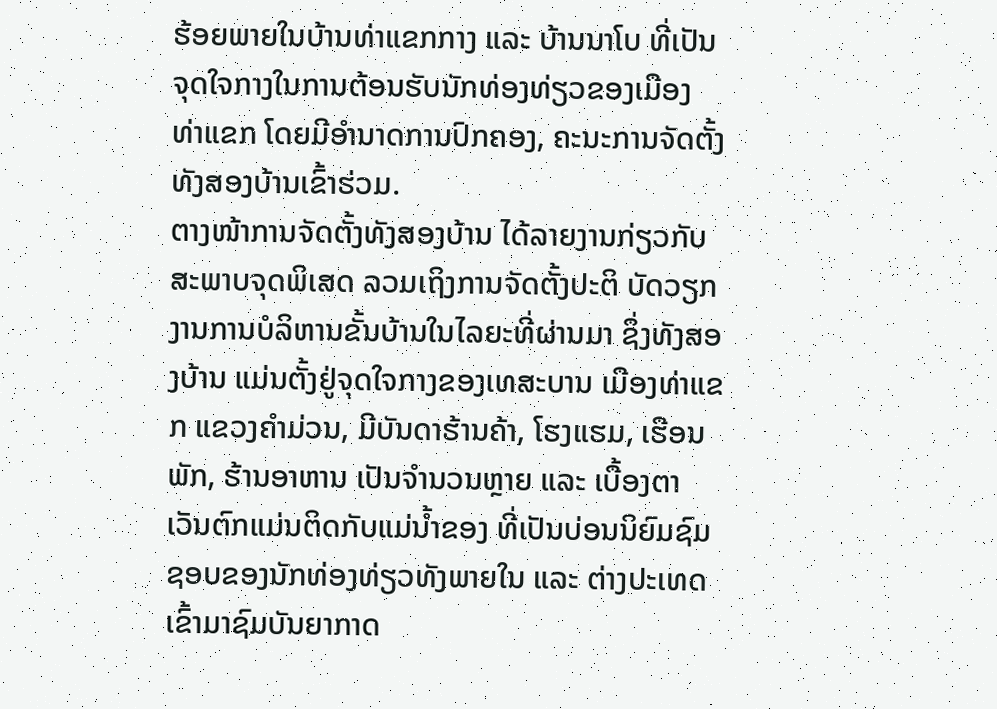ຮ້ອຍພາຍໃນບ້ານທ່າແຂກກາງ ແລະ ບ້ານນາໂບ ທີ່ເປັນຈຸດໃຈກາງໃນການຕ້ອນຮັບນັກທ່ອງທ່ຽວຂອງເມືອງ ທ່າແຂກ ໂດຍມີອຳນາດການປົກຄອງ, ຄະນະການຈັດຕັ້ງທັງສອງບ້ານເຂົ້າຮ່ວມ.
ຕາງໜ້າການຈັດຕັ້ງທັງສອງບ້ານ ໄດ້ລາຍງານກ່ຽວກັບສະພາບຈຸດພິເສດ ລວມເຖິງການຈັດຕັ້ງປະຕິ ບັດວຽກງານການບໍລິຫານຂັ້ນບ້ານໃນໄລຍະທີ່ຜ່ານມາ ຊຶ່ງທັງສອງບ້ານ ແມ່ນຕັ້ງຢູ່ຈຸດໃຈກາງຂອງເທສະບານ ເມືອງທ່າແຂກ ແຂວງຄຳມ່ວນ, ມີບັນດາຮ້ານຄ້າ, ໂຮງແຮມ, ເຮືອນພັກ, ຮ້ານອາຫານ ເປັນຈຳນວນຫຼາຍ ແລະ ເບື້ອງຕາເວັນຕົກແມ່ນຕິດກັບແມ່ນໍ້າຂອງ ທີ່ເປັນບ່ອນນິຍົມຊົມຊອບຂອງນັກທ່ອງທ່ຽວທັງພາຍໃນ ແລະ ຕ່າງປະເທດ ເຂົ້າມາຊົມບັນຍາກາດ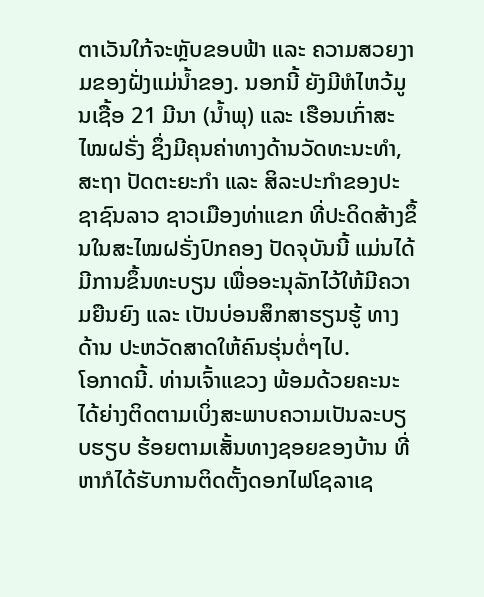ຕາເວັນໃກ້ຈະຫຼັບຂອບຟ້າ ແລະ ຄວາມສວຍງາມຂອງຝັ່ງແມ່ນໍ້າຂອງ. ນອກນີ້ ຍັງມີຫໍໄຫວ້ມູນເຊື້ອ 21 ມີນາ (ນໍ້າພຸ) ແລະ ເຮືອນເກົ່າສະໄໝຝຣັ່ງ ຊຶ່ງມີຄຸນຄ່າທາງດ້ານວັດທະນະທຳ, ສະຖາ ປັດຕະຍະກຳ ແລະ ສິລະປະກຳຂອງປະຊາຊົນລາວ ຊາວເມືອງທ່າແຂກ ທີ່ປະດິດສ້າງຂຶ້ນໃນສະໄໝຝຣັ່ງປົກຄອງ ປັດຈຸບັນນີ້ ແມ່ນໄດ້ມີການຂຶ້ນທະບຽນ ເພື່ອອະນຸລັກໄວ້ໃຫ້ມີຄວາມຍືນຍົງ ແລະ ເປັນບ່ອນສຶກສາຮຽນຮູ້ ທາງດ້ານ ປະຫວັດສາດໃຫ້ຄົນຮຸ່ນຕໍ່ໆໄປ.
ໂອກາດນີ້. ທ່ານເຈົ້າແຂວງ ພ້ອມດ້ວຍຄະນະ ໄດ້ຍ່າງຕິດຕາມເບິ່ງສະພາບຄວາມເປັນລະບຽບຮຽບ ຮ້ອຍຕາມເສັ້ນທາງຊອຍຂອງບ້ານ ທີ່ຫາກໍໄດ້ຮັບການຕິດຕັ້ງດອກໄຟໂຊລາເຊ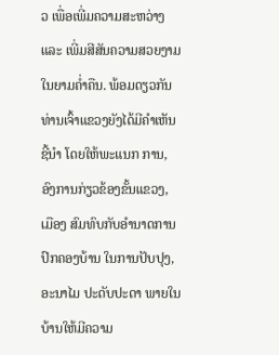ວ ເພື່ອເພີ່ມຄວາມສະຫວ່າງ ແລະ ເພີ່ມສີສັນຄວາມສວຍງາມໃນຍາມຄໍ່າຄືນ. ພ້ອມດຽວກັນທ່ານເຈົ້າແຂວງຍັງໄດ້ມີຄຳເຫັນຊີ້ນຳ ໂດຍໃຫ້ພະແນກ ການ, ອົງການກ່ຽວຂ້ອງຂັ້ນແຂວງ, ເມືອງ ສົມທົບກັບອຳນາດການປົກຄອງບ້ານ ໃນການປັບປຸງ, ອະນາໄມ ປະດັບປະດາ ພາຍໃນບ້ານໃຫ້ມີຄວາມ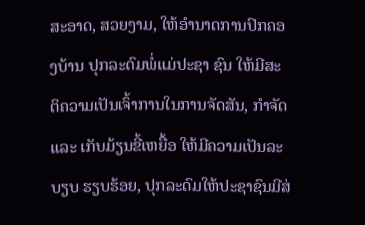ສະອາດ, ສວຍງາມ, ໃຫ້ອຳນາດການປົກຄອງບ້ານ ປຸກລະດົມພໍ່ແມ່ປະຊາ ຊົນ ໃຫ້ມີສະຕິຄວາມເປັນເຈົ້າການໃນການຈັດສັນ, ກຳຈັດ ແລະ ເກັບມ້ຽນຂີ້ເຫຍື້ອ ໃຫ້ມີຄວາມເປັນລະບຽບ ຮຽບຮ້ອຍ, ປຸກລະດົມໃຫ້ປະຊາຊົນມີສ່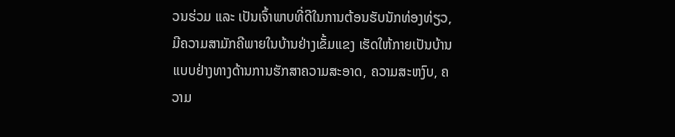ວນຮ່ວມ ແລະ ເປັນເຈົ້າພາບທີ່ດີໃນການຕ້ອນຮັບນັກທ່ອງທ່ຽວ, ມີຄວາມສາມັກຄີພາຍໃນບ້ານຢ່າງເຂັ້ມແຂງ ເຮັດໃຫ້ກາຍເປັນບ້ານແບບຢ່າງທາງດ້ານການຮັກສາຄວາມສະອາດ, ຄວາມສະຫງົບ, ຄວາມ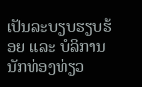ເປັນລະບຽບຮຽບຮ້ອຍ ແລະ ບໍລິການນັກທ່ອງທ່ຽວ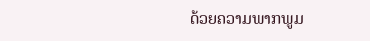ດ້ວຍຄວາມພາກພູມ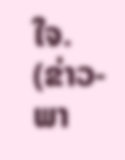ໃຈ.
(ຂ່າວ-ພາ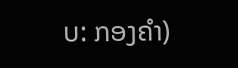ບ: ກອງຄຳ)